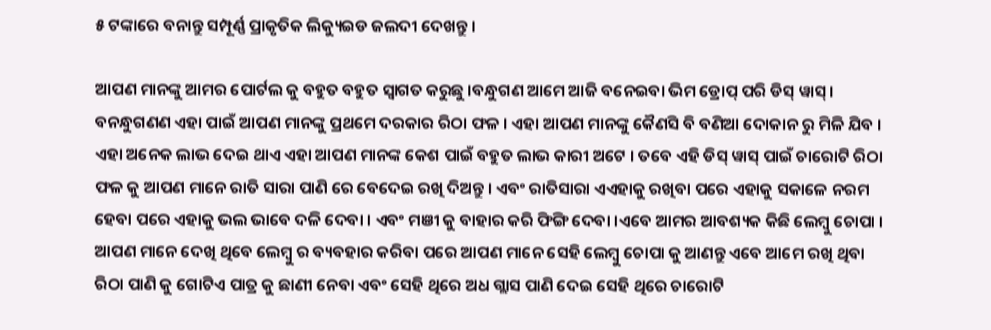୫ ଟଙ୍କାରେ ବନାନ୍ତୁ ସମ୍ପୂର୍ଣ୍ଣ ପ୍ରାକୃତିକ ଲିକ୍ୟୁଇଡ ଜଲଦୀ ଦେଖନ୍ତୁ ।

ଆପଣ ମାନଙ୍କୁ ଆମର ପୋର୍ଟଲ କୁ ବହୁତ ବହୁତ ସ୍ୱାଗତ କରୁଛୁ ।ବନ୍ଧୁଗଣ ଆମେ ଆଜି ବନେଇବା ଭିମ ଡ୍ରୋପ୍ ପରି ଡିସ୍ ୱାସ୍ । ବନନ୍ଧୁଗଣଣ ଏହା ପାଇଁ ଆପଣ ମାନଙ୍କୁ ପ୍ରଥମେ ଦରକାର ରିଠା ଫଳ । ଏହା ଆପଣ ମାନଙ୍କୁ କୈଣସି ବି ବଣିଆ ଦୋକାନ ରୁ ମିଳି ଯିବ । ଏହା ଅନେକ ଲାଭ ଦେଇ ଥାଏ ଏହା ଆପଣ ମାନଙ୍କ କେଶ ପାଇଁ ବହୁତ ଲାଭ କାରୀ ଅଟେ । ତବେ ଏହି ଡିସ୍ ୱାସ୍ ପାଇଁ ଚାରୋଟି ରିଠା ଫଳ କୁ ଆପଣ ମାନେ ରାତି ସାରା ପାଣି ରେ ବେଦେଇ ରଖି ଦିଅନ୍ତୁ । ଏବଂ ରାତିସାରା ଏଏହାକୁ ରଖିବା ପରେ ଏହାକୁ ସକାଳେ ନରମ ହେବା ପରେ ଏହାକୁ ଭଲ ଭାବେ ଦଳି ଦେବା । ଏବଂ ମଞୀ କୁ ବାହାର କରି ଫିଙ୍ଗି ଦେବା ।ଏବେ ଆମର ଆବଶ୍ୟକ କିଛି ଲେମ୍ବୁ ଚୋପା । ଆପଣ ମାନେ ଦେଖି ଥିବେ ଲେମ୍ବୁ ର ବ୍ୟବହାର କରିବା ପରେ ଆପଣ ମାନେ ସେହି ଲେମ୍ବୁ ଚୋପା କୁ ଆଣନ୍ତୁ ଏବେ ଆମେ ରଖି ଥିବା ରିଠା ପାଣି କୁ ଗୋଟିଏ ପାତ୍ର କୁ ଛାଣୀ ନେବା ଏବଂ ସେହି ଥିରେ ଅଧ ଗ୍ଲାସ ପାଣି ଦେଇ ସେହି ଥିରେ ଚାରୋଟି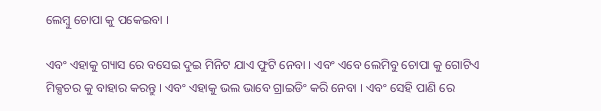ଲେମ୍ବୁ ଚୋପା କୁ ପକେଇବା ।

ଏବଂ ଏହାକୁ ଗ୍ୟାସ ରେ ବସେଇ ଦୁଇ ମିନିଟ ଯାଏ ଫୁଟି ନେବା । ଏବଂ ଏବେ ଲେମିବୁ ଚୋପା କୁ ଗୋଟିଏ ମିକ୍ସଚର କୁ ବାହାର କରନ୍ତୁ । ଏବଂ ଏହାକୁ ଭଲ ଭାବେ ଗ୍ରାଇଡିଂ କରି ନେବା । ଏବଂ ସେହି ପାଣି ରେ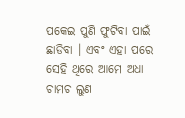ପକେଇ ପୁଣି ଫୁଟିବା ପାଇଁ ଛାଡିବା । ଏବଂ ଏହା ପରେ ସେହି ଥିରେ ଆମେ ଅଧା ଚାମଚ ଲୁଣ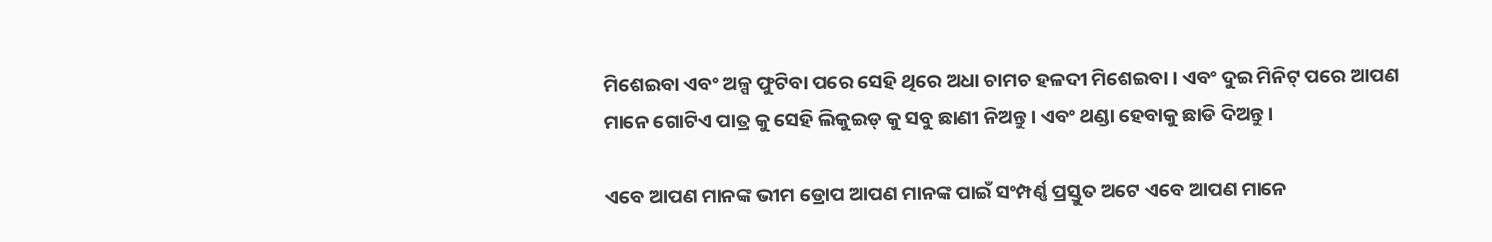ମିଶେଇବା ଏବଂ ଅଳ୍ପ ଫୁଟିବା ପରେ ସେହି ଥିରେ ଅଧା ଚାମଚ ହଳଦୀ ମିଶେଇବା । ଏବଂ ଦୁଇ ମିନିଟ୍ ପରେ ଆପଣ ମାନେ ଗୋଟିଏ ପାତ୍ର କୁ ସେହି ଲିକୁଇଡ୍ କୁ ସବୁ ଛାଣୀ ନିଅନ୍ତୁ । ଏବଂ ଥଣ୍ଡା ହେବାକୁ ଛାଡି ଦିଅନ୍ତୁ ।

ଏବେ ଆପଣ ମାନଙ୍କ ଭୀମ ଡ୍ରୋପ ଆପଣ ମାନଙ୍କ ପାଇଁ ସଂମ୍ପର୍ଣ୍ଣ ପ୍ରସ୍ତୁତ ଅଟେ ଏବେ ଆପଣ ମାନେ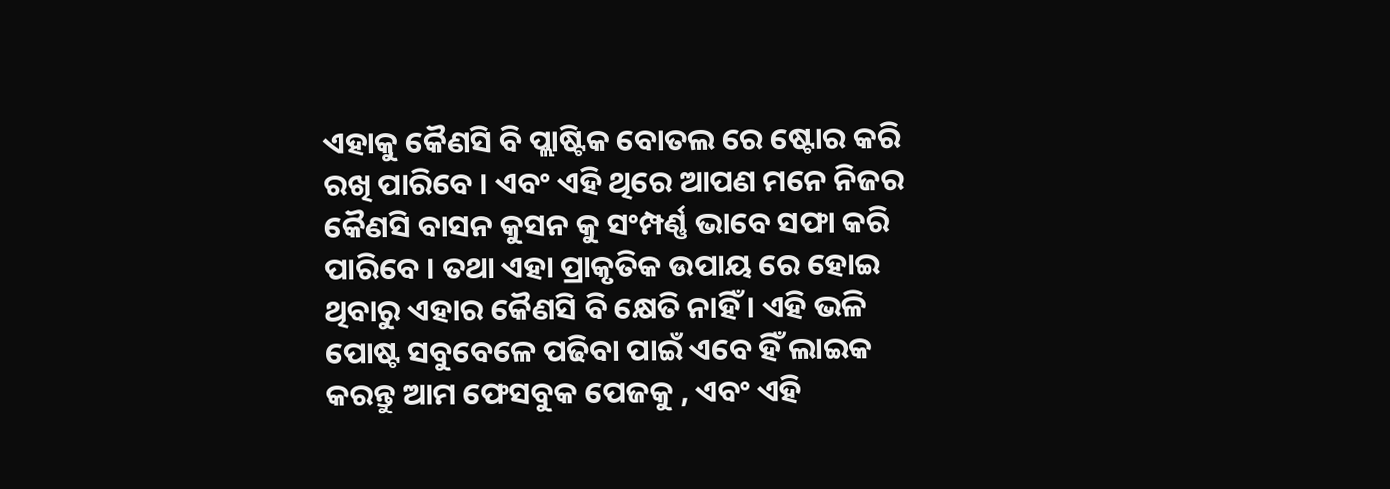ଏହାକୁ କୈଣସି ବି ପ୍ଲାଷ୍ଟିକ ବୋତଲ ରେ ଷ୍ଟୋର କରି ରଖି ପାରିବେ । ଏବଂ ଏହି ଥିରେ ଆପଣ ମନେ ନିଜର କୈଣସି ବାସନ କୁସନ କୁ ସଂମ୍ପର୍ଣ୍ଣ ଭାବେ ସଫା କରି ପାରିବେ । ତଥା ଏହା ପ୍ରାକୃତିକ ଉପାୟ ରେ ହୋଇ ଥିବାରୁ ଏହାର କୈଣସି ବି କ୍ଷେତି ନାହିଁ । ଏହି ଭଳି ପୋଷ୍ଟ ସବୁବେଳେ ପଢିବା ପାଇଁ ଏବେ ହିଁ ଲାଇକ କରନ୍ତୁ ଆମ ଫେସବୁକ ପେଜକୁ , ଏବଂ ଏହି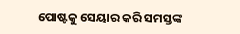ପୋଷ୍ଟକୁ ସେୟାର କରି ସମସ୍ତଙ୍କ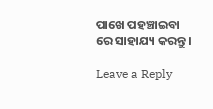ପାଖେ ପହଞ୍ଚାଇବା ରେ ସାହାଯ୍ୟ କରନ୍ତୁ ।

Leave a Reply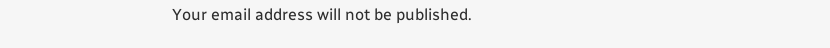Your email address will not be published.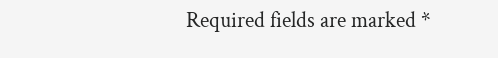Required fields are marked *